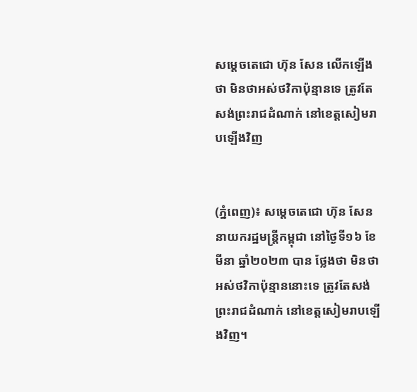សម្តេចតេជោ ហ៊ុន សែន លើកឡើងថា មិនថាអស់ថវិកាប៉ុន្មានទេ ត្រូវតែសង់ព្រះរាជដំណាក់ នៅខេត្តសៀមរាបឡើងវិញ


(ភ្នំពេញ)៖ សម្តេចតេជោ ហ៊ុន សែន នាយករដ្ឋមន្ត្រីកម្ពុជា នៅថ្ងៃទី១៦ ខែមីនា ឆ្នាំ២០២៣ បាន ថ្លែងថា មិនថាអស់ថវិកាប៉ុន្មាននោះទេ ត្រូវតែសង់ព្រះរាជដំណាក់ នៅខេត្តសៀមរាបឡើងវិញ។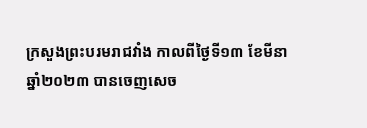ក្រសួងព្រះបរមរាជវាំង កាលពីថ្ងៃទី១៣ ខែមីនា ឆ្នាំ២០២៣ បានចេញសេច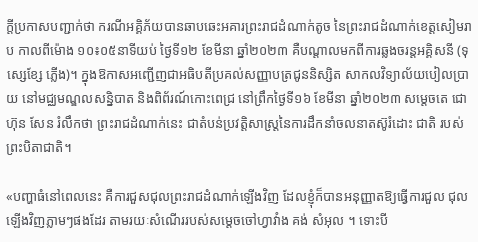ក្តីប្រកាសបញ្ជាក់ថា ករណីអគ្គិភ័យបានឆាបឆេះអគារព្រះរាជដំណាក់តូច នៃព្រះរាជដំណាក់ខេត្តសៀមរាប កាលពីម៉ោង ១០៖០៥នាទីយប់ ថ្ងៃទី១២ ខែមីនា ឆ្នាំ២០២៣ គឺបណ្តាលមកពីការឆ្លងចរន្តអគ្គិសនី (ទុស្សេខ្សែ ភ្លើង)។ ក្នុងឱកាសអញ្ជើញជាអធិបតីប្រគល់សញ្ញាបត្រជូននិស្សិត សាកលវិទ្យាល័យបៀលប្រាយ នៅមជ្ឈមណ្ឌលសន្និបាត និងពិព័រណ៍កោះពេជ្រ នៅព្រឹកថ្ងៃទី១៦ ខែមីនា ឆ្នាំ២០២៣ សម្តេចតេ ជោ ហ៊ុន សែន រំលឹកថា ព្រះរាជដំណាក់នេះ ជាតំបន់ប្រវត្តិសាស្ត្រនៃការដឹកនាំចលនាតស៊ូរំដោះ ជាតិ របស់ព្រះបិតាជាតិ។

«បញ្ហាធំនៅពេលនេះ គឺការជួសជុលព្រះរាជដំណាក់ឡើងវិញ ដែលខ្ញុំក៏បានអនុញ្ញាតឱ្យធ្វើការជួល ជុលឡើងវិញភ្លាមៗផងដែរ តាមរយៈសំណើររបស់សម្តេចចៅហ្វាវាំង គង់ សំអុល ។ ទោះបី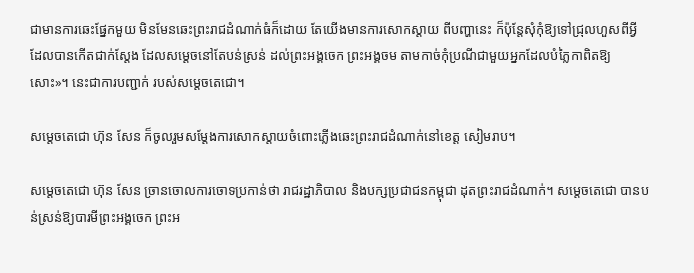ជាមានការឆេះផ្នែកមួយ មិនមែនឆេះព្រះរាជដំណាក់ធំក៏ដោយ តែយើងមានការសោកស្តាយ ពីបញ្ហានេះ ក៏ប៉ុន្តែសុំកុំឱ្យទៅជ្រុលហួសពីអ្វីដែលបានកើតជាក់ស្តែង ដែលសម្តេចនៅតែបន់ស្រន់ ដល់ព្រះអង្គចេក ព្រះអង្គចម តាមកាច់កុំប្រណីជាមួយអ្នកដែលបំភ្លៃកាពិតឱ្យសោះ»។ នេះជាការបញ្ជាក់ របស់សម្តេចតេជោ។

សម្តេចតេជោ ហ៊ុន សែន ក៏ចូលរួមសម្តែងការសោកស្តាយចំពោះភ្លើងឆេះព្រះរាជដំណាក់នៅខេត្ត សៀមរាប។

សម្តេចតេជោ ហ៊ុន សែន ច្រានចោលការចោទប្រកាន់ថា រាជរដ្ឋាភិបាល និងបក្សប្រជាជនកម្ពុជា ដុតព្រះរាជដំណាក់។ សម្តេចតេជោ បានបន់ស្រន់ឱ្យបារមីព្រះអង្គចេក ព្រះអ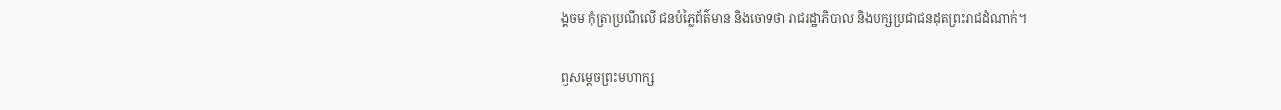ង្គចម កុំត្រាប្រណីលើ ជនបំភ្លៃព័ត៌មាន និងចោទថា រាជរដ្ឋាភិបាល និងបក្សប្រជាជនដុតព្រះរាជដំណាក់។

ឭសម្តេចព្រះមហាក្ស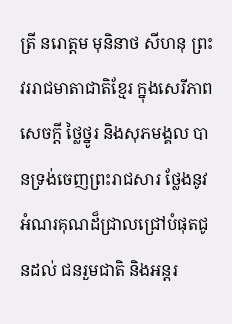ត្រី នរោត្តម មុនិនាថ សីហនុ ព្រះវររាជមាតាជាតិខ្មែរ ក្នុងសេរីភាព សេចក្ដី ថ្លៃថ្នូរ និងសុភមង្គល បានទ្រង់ចេញព្រះរាជសារ ថ្លែងនូវអំណរគុណដ៏ជ្រាលជ្រៅបំផុតជូនដល់ ជនរួមជាតិ និងអន្តរ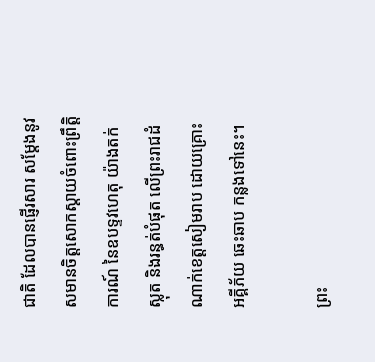ជាតិ ដែលបានផ្ញើរសារ សម្តែងនូវសមានចិត្តសោកស្តាយចំពោះព្រឹត្តិការណ៍ នៃឧបទ្ទវហេតុ យ៉ាងតក់ស្លុត និងរន្ធត់បំផុត លើព្រះរាជដំណាក់ខេត្តសៀមរាប ដោយគ្រោះអគ្គីភ័យ ឆេះឆាប កន្លងទៅនេះ។

ព្រះ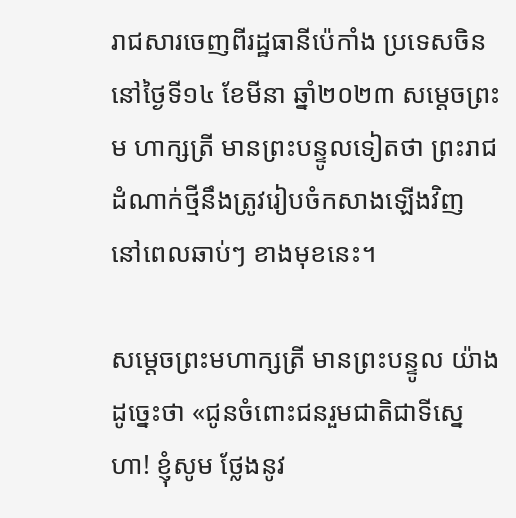រាជសារចេញពីរដ្ឋធានីប៉េកាំង ប្រទេសចិន នៅថ្ងៃទី១៤ ខែមីនា ឆ្នាំ២០២៣ សម្តេចព្រះម ហាក្សត្រី មានព្រះបន្ទូលទៀតថា ព្រះរាជដំណាក់ថ្មីនឹងត្រូវរៀបចំកសាងឡើងវិញ នៅពេលឆាប់ៗ ខាងមុខនេះ។

សម្តេចព្រះមហាក្សត្រី មានព្រះបន្ទូល យ៉ាងដូច្នេះថា «ជូនចំពោះជនរួមជាតិជាទីស្នេហា! ខ្ញុំសូម ថ្លែងនូវ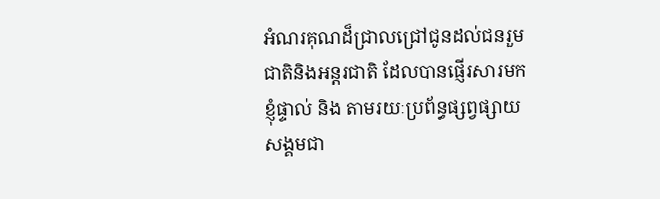អំណរគុណដ៏ជ្រាលជ្រៅជូនដល់ជនរួមជាតិនិងអន្តរជាតិ ដែលបានផ្ញើរសារមកខ្ញុំផ្ទាល់ និង តាមរយៈប្រព័ន្ធផ្សព្វផ្សាយសង្គមជា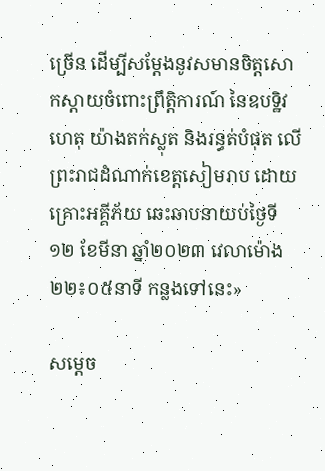ច្រើន ដើម្បីសម្តែងនូវសមានចិត្តសោកស្តាយចំពោះព្រឹត្តិការណ៍ នៃឧបទ្ឋិវហេតុ យ៉ាងតក់ស្លុត និងរន្ធត់បំផុត លើព្រះរាជដំណាក់ខេត្តសៀមរាប ដោយគ្រោះអគ្គីភ័យ ឆេះឆាបនាយប់ថ្ងៃទី១២ ខែមីនា ឆ្នាំ២០២៣ វេលាម៉ោង ២២៖០៥នាទី កន្លងទៅនេះ»

សម្តេច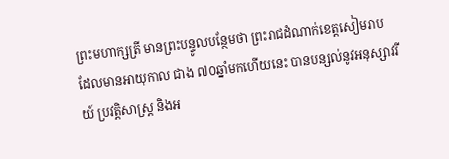ព្រះមហាក្សត្រី មានព្រះបន្ទូលបន្ថែមថា ព្រះរាជដំណាក់ខេត្តសៀមរាប ដែលមានអាយុកាល ជាង ៧០ឆ្នាំមកហើយនេះ បានបន្សល់នូវអនុស្សាវរីយ៍ ប្រវត្តិសាស្ត្រ និងអ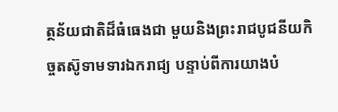ត្ថន័យជាតិដ៏ធំធេងជា មួយនិងព្រះរាជបូជនីយកិច្ចតស៊ូទាមទារឯករាជ្យ បន្ទាប់ពីការយាងបំ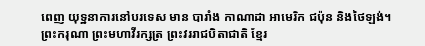ពេញ យុទ្ឋនាការនៅបរទេស មាន បារាំង កាណាដា អាមេរិក ជប៉ុន និងថៃឡង់។ ព្រះករុណា ព្រះមហាវីរក្សត្រ ព្រះវររាជបិតាជាតិ ខ្មែរ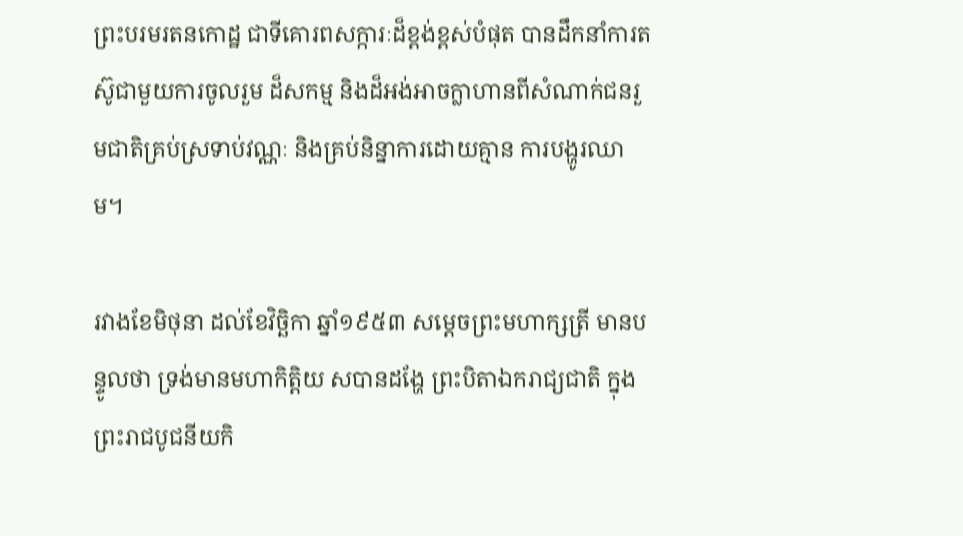ព្រះបរមរតនកោដ្ឋ ជាទីគោរពសក្ការៈដ៏ខ្ពង់ខ្ពស់បំផុត បានដឹកនាំការតស៊ូជាមួយការចូលរួម ដ៏សកម្ម និងដ៏អង់អាចក្លាហានពីសំណាក់ជនរួមជាតិគ្រប់ស្រទាប់វណ្ណៈ និងគ្រប់និន្នាការដោយគ្មាន ការបង្ហូរឈាម។

រវាងខែមិថុនា ដល់ខែវិច្ឆិកា ឆ្នាំ១៩៥៣ សម្តេចព្រះមហាក្សត្រី មានបន្ទូលថា ទ្រង់មានមហាកិត្តិយ សបានដង្ហែ ព្រះបិតាឯករាជ្យជាតិ ក្នុងព្រះរាជបូជនីយកិ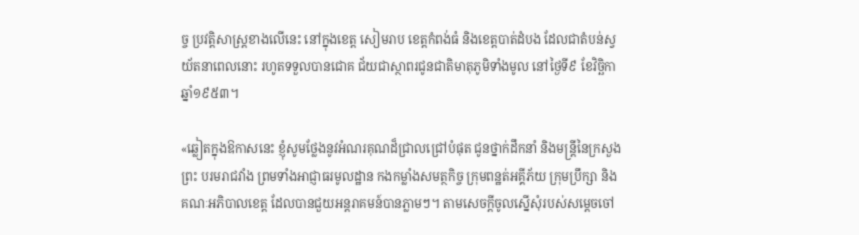ច្ច ប្រវត្តិសាស្ត្រខាងលើនេះ នៅក្នុងខេត្ត សៀមរាប ខេត្តកំពង់ធំ និងខេត្តបាត់ដំបង ដែលជាតំបន់ស្វយ័តនាពេលនោះ រហូតទទួលបានជោគ ជ័យជាស្ថាពរជូនជាតិមាតុភូមិទាំងមូល នៅថ្ងៃទី៩ ខែវិច្ឆិកា ឆ្នាំ១៩៥៣។

«ឆ្លៀតក្នុងឱកាសនេះ ខ្ញុំសូមថ្លែងនូវអំណរគុណដ៏ជ្រាលជ្រៅបំផុត ជូនថ្នាក់ដឹកនាំ និងមន្ត្រីនៃក្រសួង ព្រះ បរមរាជវាំង ព្រមទាំងអាជ្ញាធរមូលដ្ឋាន កងកម្លាំងសមត្ថកិច្ច ក្រុមពន្ឋត់អគ្គីភ័យ ក្រុមប្រឹក្សា និងគណៈអភិបាលខេត្ត ដែលបានជួយអន្តរាគមន៍បានភ្លាមៗ។ តាមសេចក្ដីចូលស្នើសុំរបស់សម្ដេចចៅ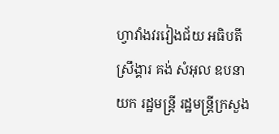ហ្វាវាំងវរវៀងជ័យ អធិបតីស្រឹង្គារ គង់ សំអុល ឧបនាយក រដ្ឋមន្ត្រី រដ្ឋមន្ត្រីក្រសួង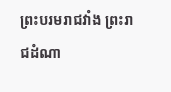ព្រះបរមរាជវាំង ព្រះរាជដំណា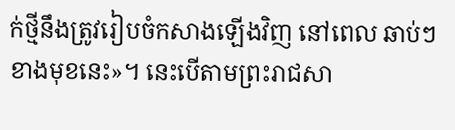ក់ថ្មីនឹងត្រូវរៀបចំកសាងឡើងវិញ នៅពេល ឆាប់ៗខាងមុខនេះ»។ នេះបើតាមព្រះរាជសា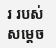រ របស់សម្តេច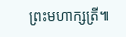ព្រះមហាក្សត្រី៕